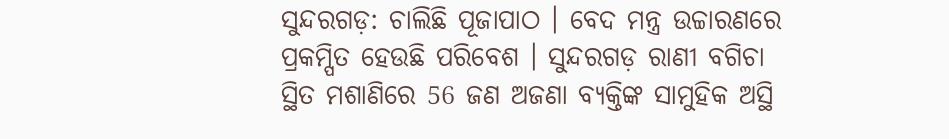ସୁନ୍ଦରଗଡ଼: ଚାଲିଛି ପୂଜାପାଠ । ବେଦ ମନ୍ତ୍ର ଉଚ୍ଚାରଣରେ ପ୍ରକମ୍ପିତ ହେଉଛି ପରିବେଶ । ସୁନ୍ଦରଗଡ଼ ରାଣୀ ବଗିଚା ସ୍ଥିତ ମଶାଣିରେ 56 ଜଣ ଅଜଣା ବ୍ୟକ୍ତିଙ୍କ ସାମୁହିକ ଅସ୍ଥି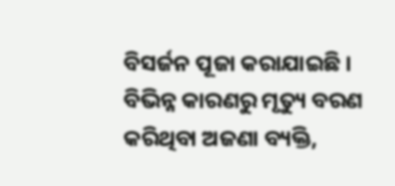ବିସର୍ଜନ ପୂଜା କରାଯାଇଛି । ବିଭିନ୍ନ କାରଣରୁ ମୃତ୍ୟୁ ବରଣ କରିଥିବା ଅଜଣା ବ୍ୟକ୍ତି,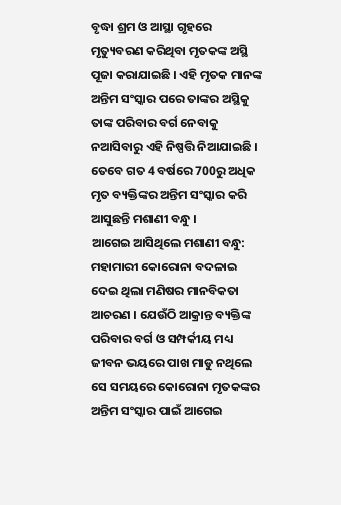ବୃଦ୍ଧା ଶ୍ରମ ଓ ଆସ୍ଥା ଗୃହରେ ମୃତ୍ୟୁବରଣ କରିଥିବା ମୃତକଙ୍କ ଅସ୍ଥି ପୂଜା କରାଯାଇଛି । ଏହି ମୃତକ ମାନଙ୍କ ଅନ୍ତିମ ସଂସ୍କାର ପରେ ତାଙ୍କର ଅସ୍ଥିକୁ ତାଙ୍କ ପରିବାର ବର୍ଗ ନେବାକୁ ନଆସିବାରୁ ଏହି ନିଷ୍ପତ୍ତି ନିଆଯାଇଛି । ତେବେ ଗତ 4 ବର୍ଷରେ 700ରୁ ଅଧିକ ମୃତ ବ୍ୟକ୍ତିଙ୍କର ଅନ୍ତିମ ସଂସ୍କାର କରି ଆସୁଛନ୍ତି ମଶାଣୀ ବନ୍ଧୁ ।
ଆଗେଇ ଆସିଥିଲେ ମଶାଣୀ ବନ୍ଧୁ:
ମହାମାରୀ କୋରୋନା ବଦଳାଇ ଦେଇ ଥିଲା ମଣିଷର ମାନବିକତା ଆଚରଣ । ଯେଉଁଠି ଆକ୍ରାନ୍ତ ବ୍ୟକ୍ତିଙ୍କ ପରିବାର ବର୍ଗ ଓ ସମ୍ପର୍କୀୟ ମଧ୍ୟ ଜୀବନ ଭୟରେ ପାଖ ମାଡୁ ନଥିଲେ ସେ ସମୟରେ କୋରୋନା ମୃତକଙ୍କର ଅନ୍ତିମ ସଂସ୍କାର ପାଇଁ ଆଗେଇ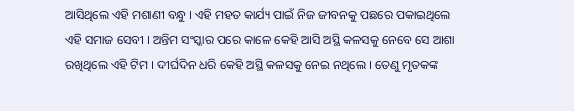ଆସିଥିଲେ ଏହି ମଶାଣୀ ବନ୍ଧୁ । ଏହି ମହତ କାର୍ଯ୍ୟ ପାଇଁ ନିଜ ଜୀବନକୁ ପଛରେ ପକାଇଥିଲେ ଏହି ସମାଜ ସେବୀ । ଅନ୍ତିମ ସଂସ୍କାର ପରେ କାଳେ କେହି ଆସି ଅସ୍ଥି କଳସକୁ ନେବେ ସେ ଆଶା ରଖିଥିଲେ ଏହି ଟିମ । ଦୀର୍ଘଦିନ ଧରି କେହି ଅସ୍ଥି କଳସକୁ ନେଇ ନଥିଲେ । ତେଣୁ ମୃତକଙ୍କ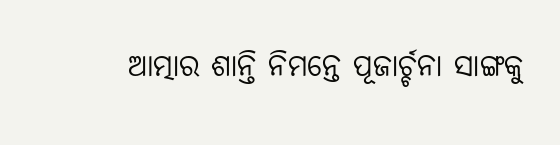ଆତ୍ମାର ଶାନ୍ତି ନିମନ୍ତେ ପୂଜାର୍ଚ୍ଚନା ସାଙ୍ଗକୁ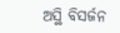ଅସ୍ଥି ବିସର୍ଜନ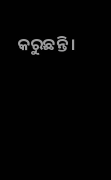କରୁଛନ୍ତି ।